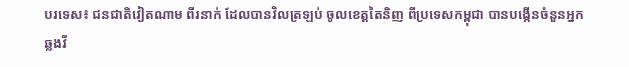បរទេស៖ ជនជាតិវៀតណាម ពីរនាក់ ដែលបានវិលត្រឡប់ ចូលខេត្តតៃនិញ ពីប្រទេសកម្ពុជា បានបង្កើនចំនួនអ្នកឆ្លងវី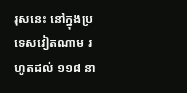រុសនេះ នៅក្នុងប្រទេសវៀតណាម រហូតដល់ ១១៨ នា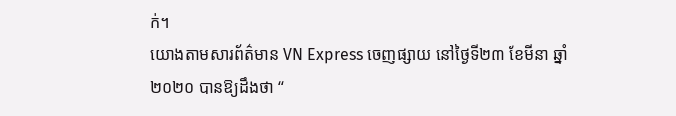ក់។
យោងតាមសារព័ត៌មាន VN Express ចេញផ្សាយ នៅថ្ងៃទី២៣ ខែមីនា ឆ្នាំ២០២០ បានឱ្យដឹងថា “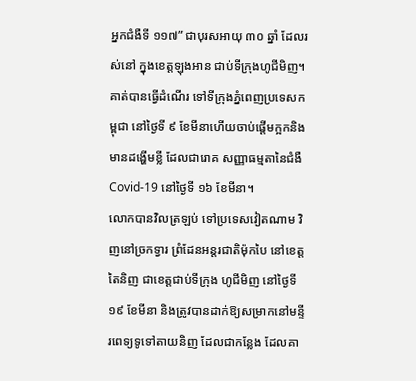អ្នកជំងឺទី ១១៧” ជាបុរសអាយុ ៣០ ឆ្នាំ ដែលរស់នៅ ក្នុងខេត្តឡុងអាន ជាប់ទីក្រុងហូជីមិញ។ គាត់បានធ្វើដំណើរ ទៅទីក្រុងភ្នំពេញប្រទេសកម្ពុជា នៅថ្ងៃទី ៩ ខែមីនាហើយចាប់ផ្តើមក្អកនិងមានដង្ហើមខ្លី ដែលជារោគ សញ្ញាធម្មតានៃជំងឺ Covid-19 នៅថ្ងៃទី ១៦ ខែមីនា។
លោកបានវិលត្រឡប់ ទៅប្រទេសវៀតណាម វិញនៅច្រកទ្វារ ព្រំដែនអន្តរជាតិម៉ុកបៃ នៅខេត្ត តៃនិញ ជាខេត្តជាប់ទីក្រុង ហូជីមិញ នៅថ្ងៃទី ១៩ ខែមីនា និងត្រូវបានដាក់ឱ្យសម្រាកនៅមន្ទីរពេទ្យទូទៅតាយនិញ ដែលជាកន្លែង ដែលគា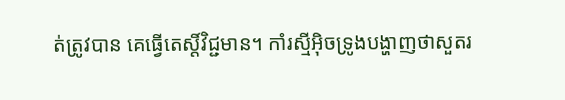ត់ត្រូវបាន គេធ្វើតេស្តិ៍វិជ្ជមាន។ កាំរស្មីអ៊ិចទ្រូងបង្ហាញថាសួតរ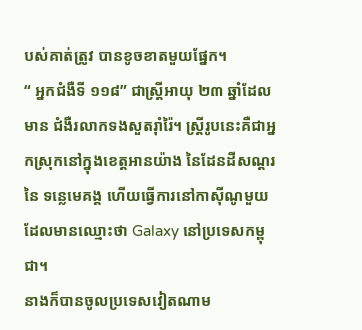បស់គាត់ត្រូវ បានខូចខាតមួយផ្នែក។
“ អ្នកជំងឺទី ១១៨” ជាស្ត្រីអាយុ ២៣ ឆ្នាំដែលមាន ជំងឺរលាកទងសួតរ៉ាំរ៉ៃ។ ស្រ្តីរូបនេះគឺជាអ្នកស្រុកនៅក្នុងខេត្តអានយ៉ាង នៃដែនដីសណ្តរនៃ ទន្លេមេគង្គ ហើយធ្វើការនៅកាស៊ីណូមួយដែលមានឈ្មោះថា Galaxy នៅប្រទេសកម្ពុជា។
នាងក៏បានចូលប្រទេសវៀតណាម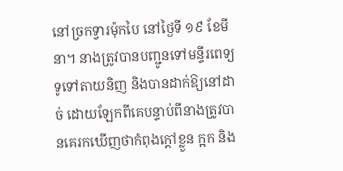នៅច្រកទ្វារម៉ុកបៃ នៅថ្ងៃទី ១៩ ខែមីនា។ នាងត្រូវបានបញ្ជូនទៅមន្ទីរពេទ្យទូទៅតាយនិញ និងបានដាក់ឱ្យនៅដាច់ ដោយឡែកពីគេបន្ទាប់ពីនាងត្រូវបានគេរកឃើញថាកំពុងក្តៅខ្លួន ក្អក និង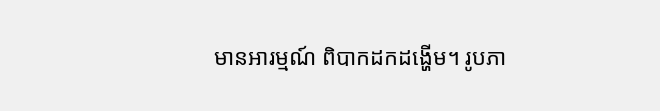មានអារម្មណ៍ ពិបាកដកដង្ហើម។ រូបភា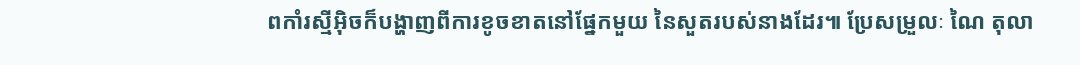ពកាំរស្មីអ៊ិចក៏បង្ហាញពីការខូចខាតនៅផ្នែកមួយ នៃសួតរបស់នាងដែរ៕ ប្រែសម្រួលៈ ណៃ តុលា